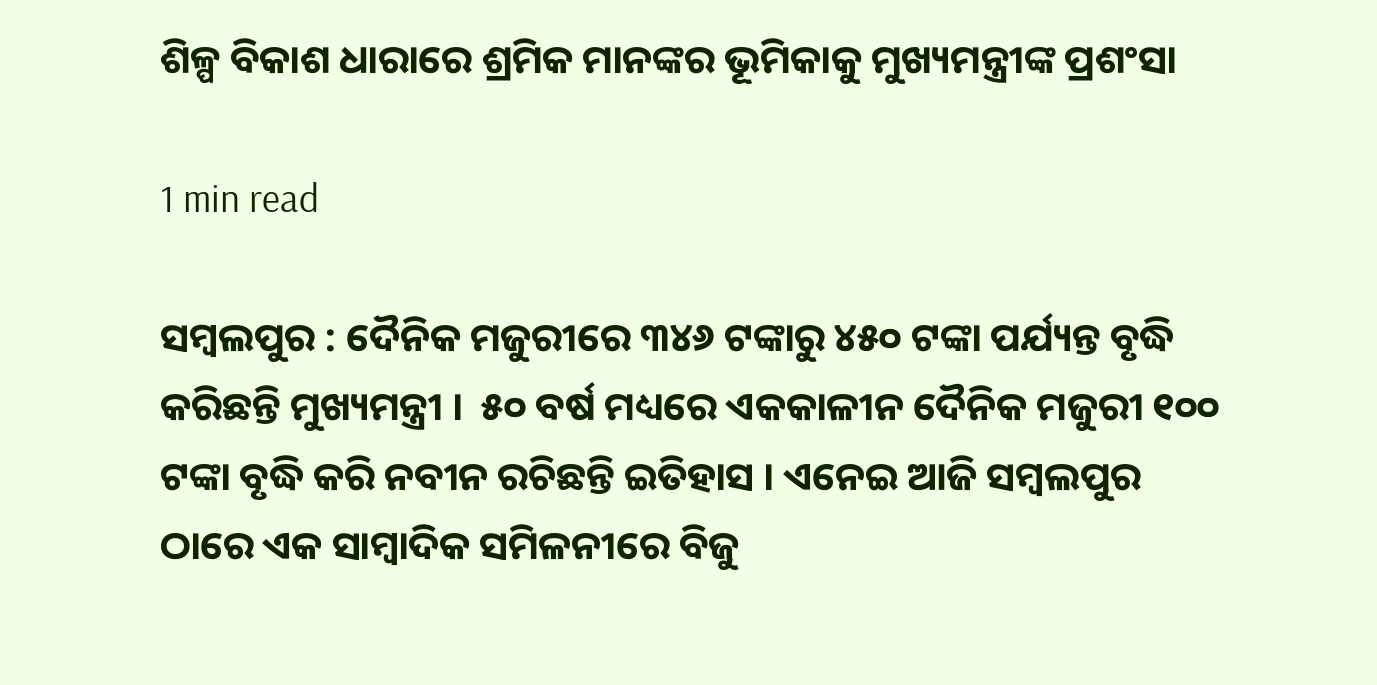ଶିଳ୍ପ ବିକାଶ ଧାରାରେ ଶ୍ରମିକ ମାନଙ୍କର ଭୂମିକାକୁ ମୁଖ୍ୟମନ୍ତ୍ରୀଙ୍କ ପ୍ରଶଂସା

1 min read

ସମ୍ବଲପୁର : ଦୈନିକ ମଜୁରୀରେ ୩୪୬ ଟଙ୍କାରୁ ୪୫୦ ଟଙ୍କା ପର୍ଯ୍ୟନ୍ତ ବୃଦ୍ଧି କରିଛନ୍ତି ମୁଖ୍ୟମନ୍ତ୍ରୀ ।  ୫୦ ବର୍ଷ ମଧ୍ୟରେ ଏକକାଳୀନ ଦୈନିକ ମଜୁରୀ ୧୦୦ ଟଙ୍କା ବୃଦ୍ଧି କରି ନବୀନ ରଚିଛନ୍ତି ଇତିହାସ । ଏନେଇ ଆଜି ସମ୍ବଲପୁର ଠାରେ ଏକ ସାମ୍ବାଦିକ ସମିଳନୀରେ ବିଜୁ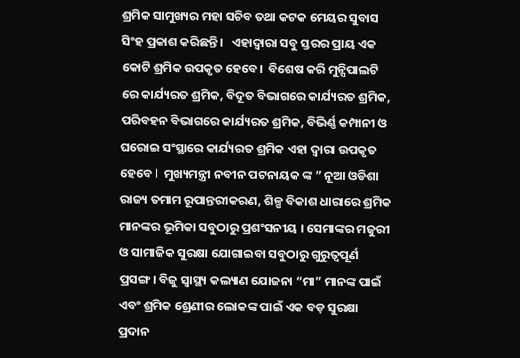ଶ୍ରମିକ ସାମୁଖ୍ୟର ମହା ସଚିବ ତଥା କଟକ ମେୟର ସୁବାସ ସିଂହ ପ୍ରକାଶ କରିଛନ୍ତି ।   ଏହାଦ୍ବାରା ସବୁ ସ୍ତରର ପ୍ରାୟ ଏକ କୋଟି ଶ୍ରମିକ ଉପକୃତ ହେବେ।  ବିଶେଷ କରି ମୁନ୍ସିପାଲଟି ରେ କାର୍ଯ୍ୟରତ ଶ୍ରମିକ, ବିଦୂତ ବିଭାଗରେ କାର୍ଯ୍ୟରତ ଶ୍ରମିକ, ପରିବ‌ହନ ବିଭାଗରେ କାର୍ଯ୍ୟରତ ଶ୍ରମିକ, ବିଭିର୍ଣ୍ଣ କମ୍ପାନୀ ଓ ଘରୋଇ ସଂସ୍ଥାରେ କାର୍ଯ୍ୟରତ ଶ୍ରମିକ ଏହା ଦ୍ବାରା ଉପକୃତ ହେବେ l  ମୁଖ୍ୟମନ୍ତ୍ରୀ ନବୀନ ପଟନାୟକ ଙ୍କ ” ନୂଆ ଓଡିଶା ରାଜ୍ୟ ତମାମ ରୂପାନ୍ତରୀକରଣ, ଶିଳ୍ପ ବିକାଶ ଧାରାରେ ଶ୍ରମିକ ମାନଙ୍କର ଭୂମିକା ସବୁଠାରୁ ପ୍ରଶଂସନୀୟ । ସେମାଙ୍କର ମଜୁରୀ ଓ ସାମାଜିକ ସୁରକ୍ଷା ଯୋଗାଇବା ସବୁଠାରୁ ଗୁରୁତ୍ବପୂର୍ଣ ପ୍ରସଙ୍ଗ। ବିଜୁ ସ୍ବାସ୍ଥ୍ୟ କଲ୍ୟାଣ ଯୋଜନା “ମା” ମାନଙ୍କ ପାଇଁ ଏବଂ ଶ୍ରମିକ ଶ୍ରେଣୀର ଲୋକଙ୍କ ପାଇଁ ଏକ ବଡ଼ ସୁରକ୍ଷା ପ୍ରଦାନ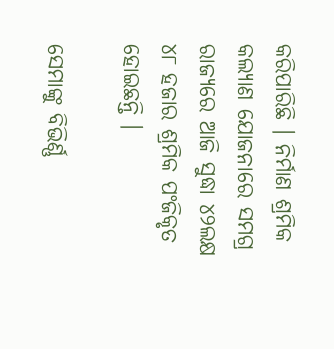କରିପାରିଛି । ନିର୍ମାଣ ଶ୍ରମିକ କଲ୍ୟାଣ ଯୋଜନାରେ ସମଗ୍ର ରାଜ୍ୟରେ ଆଜି ସୁଦ୍ଧା ୪୨ଲକ୍ଷ ୪୮ ହଜାର ଶ୍ରମିକ ପଂଜିକୃତ ହୋଇଛନ୍ତି ।

ସେମାଙ୍କୁ ବିଭିର୍ଣ୍ଣ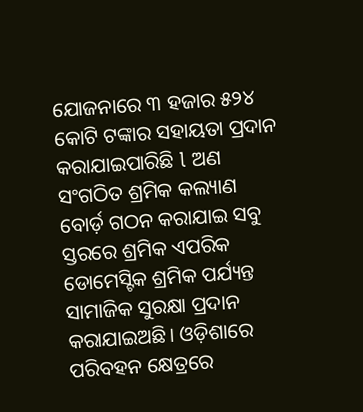ଯୋଜନାରେ ୩ ହଜାର ୫୨୪ କୋଟି ଟଙ୍କାର ସହାୟତା ପ୍ରଦାନ କରାଯାଇପାରିଛି l ଅଣ ସଂଗଠିତ ଶ୍ରମିକ କଲ୍ୟାଣ ବୋର୍ଡ଼ ଗଠନ କରାଯାଇ ସବୁ ସ୍ତରରେ ଶ୍ରମିକ ଏପରିକ ଡୋମେସ୍ଟିକ ଶ୍ରମିକ ପର୍ଯ୍ୟନ୍ତ ସାମାଜିକ ସୁରକ୍ଷା ପ୍ରଦାନ କରାଯାଇଅଛି। ଓଡ଼ିଶାରେ ପରିବହନ କ୍ଷେତ୍ରରେ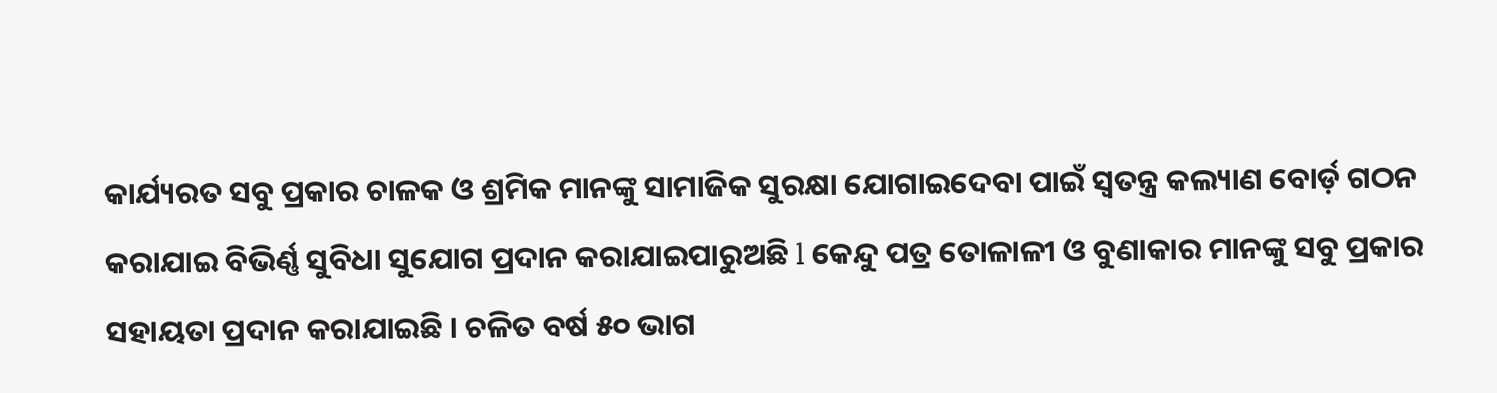କାର୍ଯ୍ୟରତ ସବୁ ପ୍ରକାର ଚାଳକ ଓ ଶ୍ରମିକ ମାନଙ୍କୁ ସାମାଜିକ ସୁରକ୍ଷା ଯୋଗାଇଦେବା ପାଇଁ ସ୍ବତନ୍ତ୍ର କଲ୍ୟାଣ ବୋର୍ଡ଼ ଗଠନ କରାଯାଇ ବିଭିର୍ଣ୍ଣ ସୁବିଧା ସୁଯୋଗ ପ୍ରଦାନ କରାଯାଇପାରୁଅଛି l କେନ୍ଦୁ ପତ୍ର ତୋଳାଳୀ ଓ ବୁଣାକାର ମାନଙ୍କୁ ସବୁ ପ୍ରକାର ସହାୟତା ପ୍ରଦାନ କରାଯାଇଛି । ଚଳିତ ବର୍ଷ ୫୦ ଭାଗ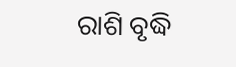ରାଶି ବୃଦ୍ଧି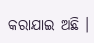କରାଯାଇ ଅଛି ।